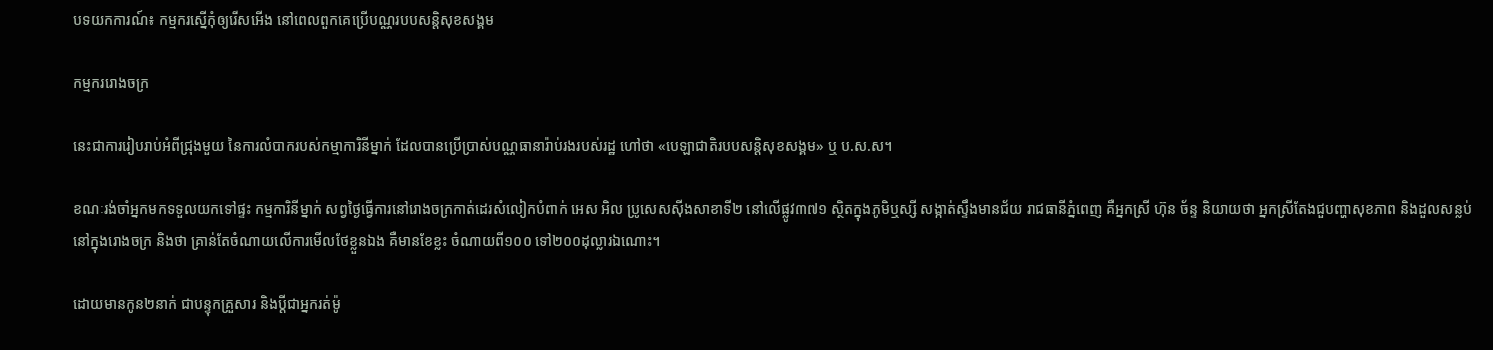បទយកការណ៍៖ កម្មករស្នើកុំឲ្យរើសអើង នៅពេលពួកគេប្រើបណ្ណរបបសន្តិសុខសង្គម

កម្មកររោងចក្រ

នេះជាការរៀបរាប់អំពីជ្រុងមួយ នៃការលំបាករបស់កម្មាការិនីម្នាក់ ដែលបានប្រើប្រាស់បណ្ណធានារ៉ាប់រងរបស់រដ្ឋ ហៅថា «បេឡាជាតិរបបសន្ដិសុខសង្គម» ឬ ប.ស.ស។

ខណៈរង់ចាំអ្នកមកទទួលយកទៅផ្ទះ កម្មការិនីម្នាក់ សព្វថ្ងៃធ្វើការនៅរោងចក្រកាត់ដេរសំលៀកបំពាក់ អេស អិល ប្រូសេសស៊ីងសាខាទី២ នៅលើផ្លូវ៣៧១ ស្ថិតក្នុងភូមិឬស្សី សង្កាត់ស្ទឹងមានជ័យ រាជធានីភ្នំពេញ គឺអ្នកស្រី ហ៊ុន ច័ន្ទ និយាយថា អ្នកស្រីតែងជួបញ្ហាសុខភាព និងដួលសន្លប់ នៅក្នុងរោងចក្រ និងថា គ្រាន់តែចំណាយលើការមើលថែខ្លួនឯង គឺមានខែខ្លះ ចំណាយពី១០០ ទៅ២០០ដុល្លារឯណោះ។

ដោយមានកូន២នាក់ ជាបន្ទុកគ្រួសារ និងប្ដីជាអ្នករត់ម៉ូ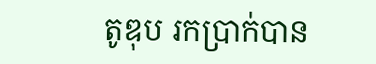តូឌុប រកប្រាក់បាន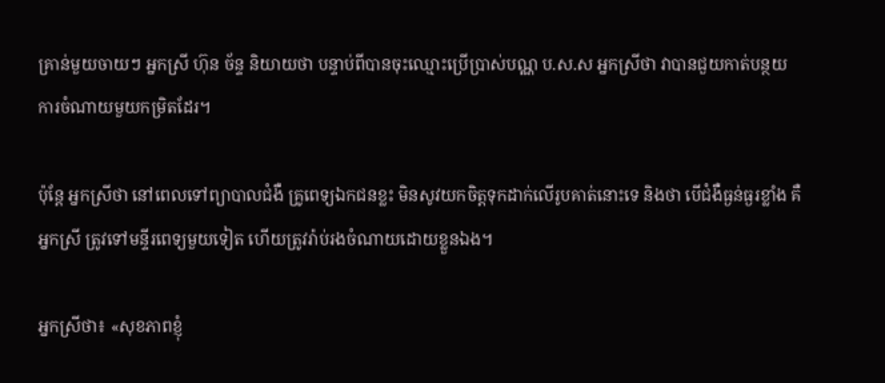គ្រាន់មួយចាយៗ អ្នកស្រី ហ៊ុន ច័ន្ទ និយាយថា បន្ទាប់ពីបានចុះឈ្មោះប្រើប្រាស់បណ្ណ ប.ស.ស អ្នកស្រីថា វាបានជួយកាត់បន្ថយការចំណាយមួយកម្រិតដែរ។

ប៉ុន្ដែ អ្នកស្រីថា នៅពេលទៅព្យាបាលជំងឺ គ្រូពេទ្យឯកជនខ្លះ មិនសូវយកចិត្តទុកដាក់លើរូបគាត់នោះទេ និងថា បើជំងឺធ្ងន់ធ្ងរខ្លាំង គឺអ្នកស្រី ត្រូវទៅមន្ទីរពេទ្យមួយទៀត ហើយត្រូវរ៉ាប់រងចំណាយដោយខ្លួនឯង។

អ្នកស្រីថា៖ «សុខភាពខ្ញុំ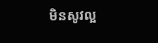មិនសូវល្អ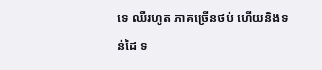ទេ ឈឺរហូត ភាគច្រើនថប់ ហើយនិងទន់ដៃ ទ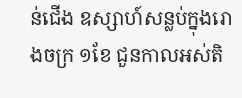ន់ជើង ឧស្សាហ៍សន្លប់ក្នុងរោងចក្រ ១ខែ ជួនកាលអស់តិ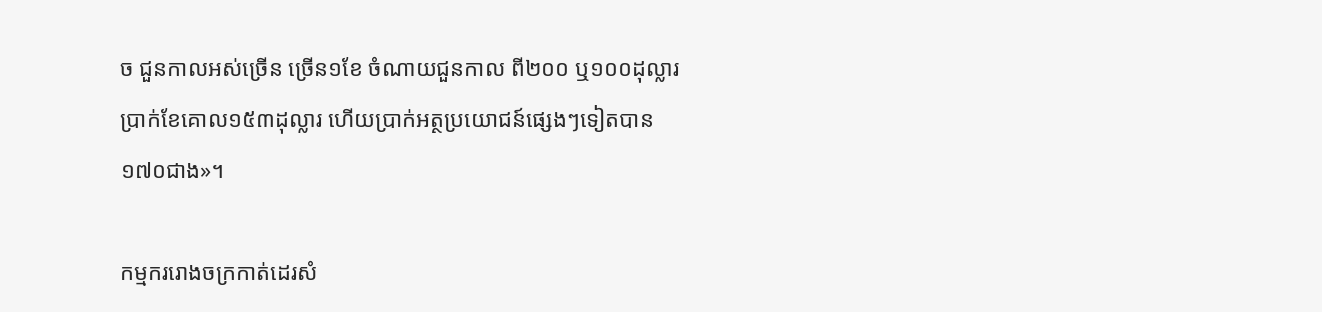ច ជួនកាលអស់ច្រើន ច្រើន១ខែ ចំណាយជួនកាល ពី២០០ ឬ១០០ដុល្លារ ប្រាក់ខែគោល១៥៣ដុល្លារ ហើយប្រាក់អត្ថប្រយោជន៍ផ្សេងៗទៀតបាន ១៧០ជាង»។

កម្មកររោងចក្រកាត់ដេរសំ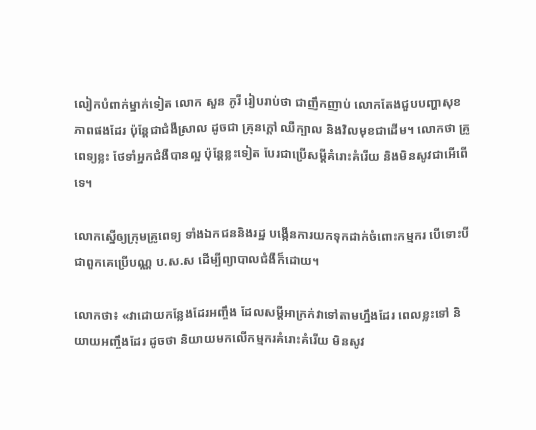លៀកបំពាក់ម្នាក់ទៀត លោក សួន ភូរី រៀបរាប់ថា ជាញឹកញាប់ លោកតែងជួបបញ្ហាសុខភាពផងដែរ ប៉ុន្ដែជាជំងឺស្រាល ដូចជា គ្រុនក្ដៅ ឈឺក្បាល និងវិលមុខជាដើម។ លោកថា គ្រូពេទ្យខ្លះ ថែទាំអ្នកជំងឺបានល្អ ប៉ុន្ដែខ្លះទៀត បែរជាប្រើសម្ដីគំរោះគំរើយ និងមិនសូវជាអើពើទេ។

លោកស្នើឲ្យក្រុមគ្រូពេទ្យ ទាំងឯកជននិងរដ្ឋ បង្កើនការយកទុកដាក់ចំពោះកម្មករ បើទោះបីជាពួកគេប្រើបណ្ណ ប.ស.ស ដើម្បីព្យាបាលជំងឺក៏ដោយ។

លោកថា៖ «វាដោយកន្លែងដែរអញ្ចឹង ដែលសម្ដីអាក្រក់វាទៅតាមហ្នឹងដែរ ពេលខ្លះទៅ និយាយអញ្ចឹងដែរ ដូចថា និយាយមកលើកម្មករគំរោះគំរើយ មិនសូវ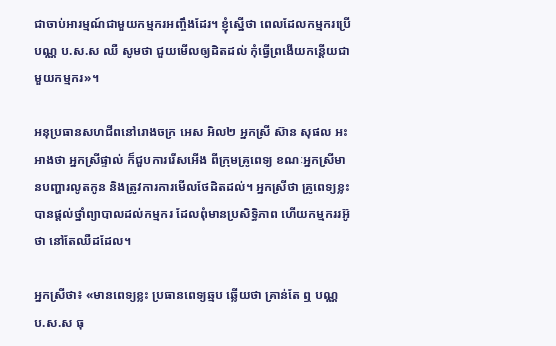ជាចាប់អារម្មណ៍ជាមួយកម្មករអញ្ចឹងដែរ។ ខ្ញុំស្នើថា ពេលដែលកម្មករប្រើបណ្ណ ប.ស.ស ឈឺ សូមថា ជួយមើលឲ្យដិតដល់ កុំធ្វើព្រងើយកន្ដើយជាមួយកម្មករ»។

អនុប្រធានសហជីពនៅរោងចក្រ អេស អិល២ អ្នកស្រី ស៊ាន សុផល អះអាងថា អ្នកស្រីផ្ទាល់ ក៏ជួបការរើសអើង ពីក្រុមគ្រូពេទ្យ ខណៈអ្នកស្រីមានបញ្ហារលូតកូន និងត្រូវការការមើលថែដិតដល់។ អ្នកស្រីថា គ្រូពេទ្យខ្លះ បានផ្ដល់ថ្នាំព្យាបាលដល់កម្មករ ដែលពុំមានប្រសិទ្ធិភាព ហើយកម្មកររអ៊ូថា នៅតែឈឺដដែល។

អ្នកស្រីថា៖ «មានពេទ្យខ្លះ ប្រធានពេទ្យឆ្មប ឆ្លើយថា គ្រាន់តែ ឮ បណ្ណ ប.ស.ស ធុ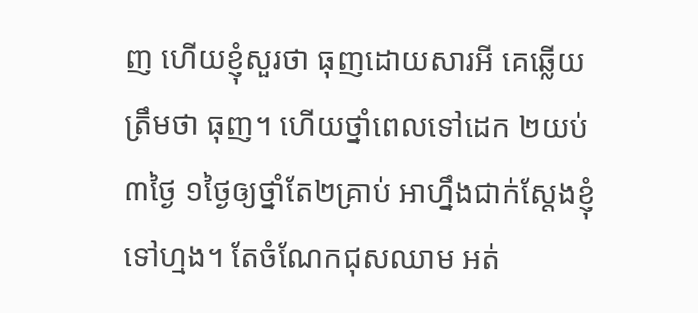ញ ហើយខ្ញុំសួរថា ធុញដោយសារអី គេឆ្លើយត្រឹមថា ធុញ។ ហើយថ្នាំពេលទៅដេក ២យប់ ៣ថ្ងៃ ១ថ្ងៃឲ្យថ្នាំតែ២គ្រាប់ អាហ្នឹងជាក់ស្ដែងខ្ញុំទៅហ្មង។ តែចំណែកជុសឈាម អត់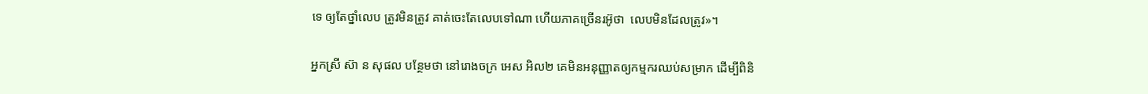ទេ ឲ្យតែថ្នាំលេប ត្រូវមិនត្រូវ គាត់ចេះតែលេបទៅណា ហើយភាគច្រើនរអ៊ូថា  លេបមិនដែលត្រូវ»។

អ្នកស្រី ស៊ា ន សុផល បន្ថែមថា នៅរោងចក្រ អេស អិល២ គេមិនអនុញ្ញាតឲ្យកម្មករឈប់សម្រាក ដើម្បីពិនិ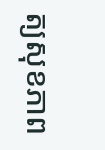ត្យសុខភាព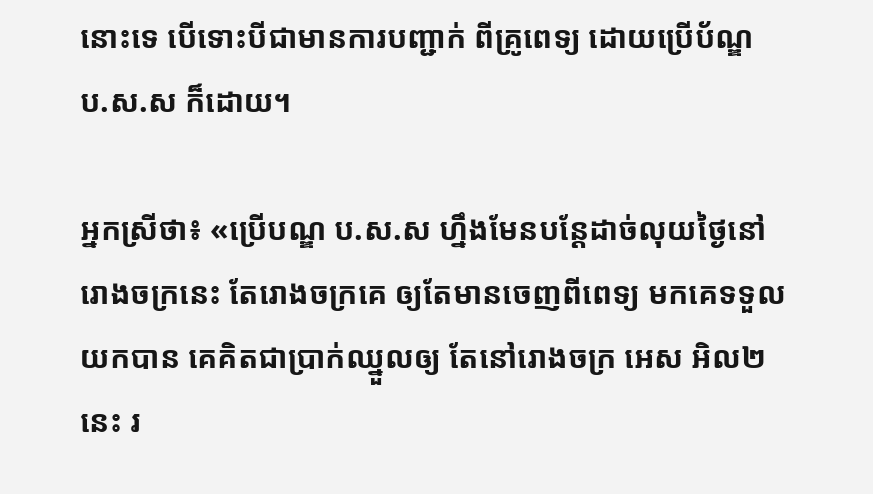នោះទេ បើទោះបីជាមានការបញ្ជាក់ ពីគ្រូពេទ្យ ដោយប្រើប័ណ្ឌ ប.ស.ស ក៏ដោយ។

អ្នកស្រីថា៖ «ប្រើបណ្ឌ ប.ស.ស ហ្នឹងមែនបន្ដែដាច់លុយថ្ងៃនៅរោងចក្រនេះ តែរោងចក្រគេ ឲ្យតែមានចេញពីពេទ្យ មកគេទទួលយកបាន គេគិតជាប្រាក់ឈ្នួលឲ្យ តែនៅរោងចក្រ អេស អិល២នេះ រ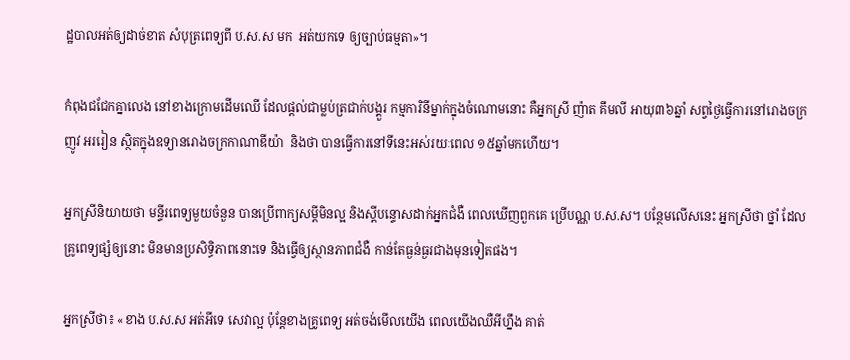ដ្ឋបាលអត់ឲ្យដាច់ខាត សំបុត្រពេទ្យពី ប.ស.ស មក  អត់យកទេ ឲ្យច្បាប់ធម្មតា»។

កំពុងជជែកគ្នាលេង នៅខាងក្រោមដើមឈើ ដែលផ្ដល់ជាម្លប់ត្រជាក់បង្គួរ កម្មការិនីម្នាក់ក្នុងចំណោមនោះ គឺអ្នកស្រី ញ៉ាត គឹមលី អាយុ៣៦ឆ្នាំ សព្វថ្ងៃធ្វើការនៅរោងចក្រ ញូវ អររៀន ស្ថិតក្នុងឧទ្យានរោងចក្រកាណាឌីយ៉ា  និងថា បានធ្វើការនៅទីនេះអស់រយៈពេល ១៥ឆ្នាំមកហើយ។

អ្នកស្រីនិយាយថា មន្ទីរពេទ្យមួយចំនួន បានប្រើពាក្យសម្ដីមិនល្អ និងស្ដីបន្ទោសដាក់អ្នកជំងឺ ពេលឃើញពួកគេ ប្រើបណ្ណ ប.ស.ស។ បន្ថែមលើសនេះ អ្នកស្រីថា ថ្នាំ ដែលគ្រូពេទ្យផ្សំឲ្យនោះ មិនមានប្រសិទ្ធិភាពនោះទេ និងធ្វើឲ្យស្ថានភាពជំងឺ កាន់តែធ្ងន់ធ្ងរជាងមុនទៀតផង។

អ្នកស្រីថា៖ «ខាង ប.ស.ស អត់អីទេ សេវាល្អ ប៉ុន្ដែខាងគ្រូពេទ្យ អត់ចង់មើលយើង ពេលយើងឈឺអីហ្នឹង គាត់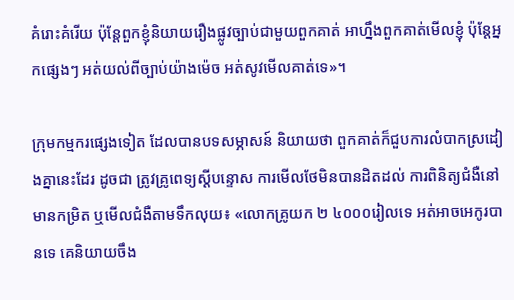គំរោះគំរើយ ប៉ុន្ដែពួកខ្ញុំនិយាយរឿងផ្លូវច្បាប់ជាមួយពួកគាត់ អាហ្នឹងពួកគាត់មើលខ្ញុំ ប៉ុន្ដែអ្នកផ្សេងៗ អត់យល់ពីច្បាប់យ៉ាងម៉េច អត់សូវមើលគាត់ទេ»។

ក្រុមកម្មករផ្សេងទៀត ដែលបានបទសម្ភាសន៍ និយាយថា ពួកគាត់ក៏ជួបការលំបាកស្រដៀងគ្នានេះដែរ ដូចជា ត្រូវគ្រូពេទ្យស្ដីបន្ទោស ការមើលថែមិនបានដិតដល់ ការពិនិត្យជំងឺនៅមានកម្រិត ឬមើលជំងឺតាមទឹកលុយ៖ «លោកគ្រូយក ២ ៤០០០រៀលទេ អត់អាចអេកូរបានទេ គេនិយាយចឹង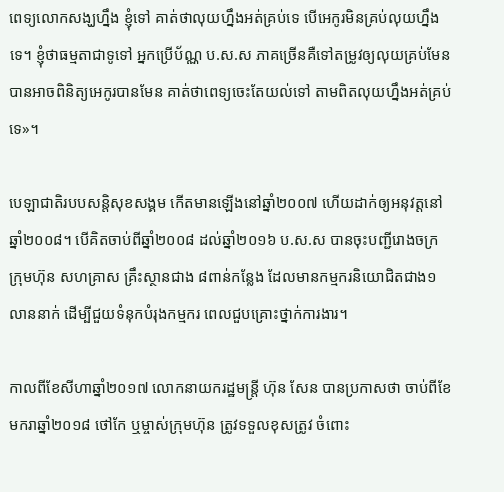ពេទ្យលោកសង្ឃហ្នឹង ខ្ញុំទៅ គាត់ថាលុយហ្នឹងអត់គ្រប់ទេ បើអេកូរមិនគ្រប់លុយហ្នឹងទេ។ ខ្ញុំថាធម្មតាជាទូទៅ អ្នកប្រើប័ណ្ណ ប.ស.ស ភាគច្រើនគឺទៅតម្រូវឲ្យលុយគ្រប់មែនបានអាចពិនិត្យអេកូរបានមែន គាត់ថាពេទ្យចេះតែយល់ទៅ តាមពិតលុយហ្នឹងអត់គ្រប់ទេ»។

បេឡាជាតិរបបសន្តិសុខសង្គម កើតមានឡើងនៅឆ្នាំ២០០៧ ហើយដាក់ឲ្យអនុវត្តនៅឆ្នាំ២០០៨។ បើគិតចាប់ពីឆ្នាំ២០០៨ ដល់ឆ្នាំ២០១៦ ប.ស.ស បានចុះបញ្ជីរោងចក្រ ក្រុមហ៊ុន សហគ្រាស គ្រឹះស្ថានជាង ៨ពាន់កន្លែង ដែលមានកម្មករនិយោជិតជាង១លាននាក់ ដើម្បីជួយទំនុកបំរុងកម្មករ ពេលជួបគ្រោះថ្នាក់ការងារ។

កាលពីខែសីហាឆ្នាំ២០១៧ លោកនាយករដ្ឋមន្ត្រី ហ៊ុន សែន បានប្រកាសថា ចាប់ពីខែមករាឆ្នាំ២០១៨ ថៅកែ ឬម្ចាស់ក្រុមហ៊ុន ត្រូវទទួលខុសត្រូវ ចំពោះ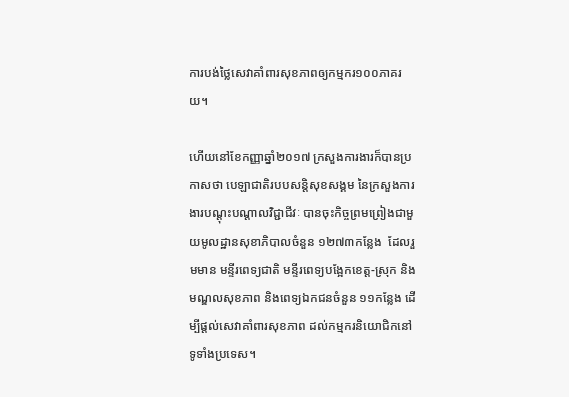ការបង់ថ្លៃសេវាគាំពារសុខភាពឲ្យកម្មករ១០០ភាគរយ។

ហើយនៅខែកញ្ញាឆ្នាំ២០១៧ ក្រសួងការងារក៏បានប្រកាសថា បេឡាជាតិរបបសន្តិសុខសង្គម នៃក្រសួងការងារបណ្ដុះបណ្ដាលវិជ្ជាជីវៈ បានចុះកិច្ចព្រមព្រៀងជាមួយមូលដ្ឋានសុខាភិបាលចំនួន ១២៧៣កន្លែង  ដែលរួមមាន មន្ទីរពេទ្យជាតិ មន្ទីរពេទ្យបង្អែកខេត្ត-ស្រុក និងមណ្ឌលសុខភាព និងពេទ្យឯកជនចំនួន ១១កន្លែង ដើម្បីផ្ដល់សេវាគាំពារសុខភាព ដល់កម្មករនិយោជិកនៅទូទាំងប្រទេស។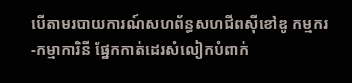បើតាមរបាយការណ៍សហព័ន្ធសហជីពស៊ីខៅឌូ កម្មករ-កម្មាការិនី ផ្នែកកាត់ដេរសំលៀកបំពាក់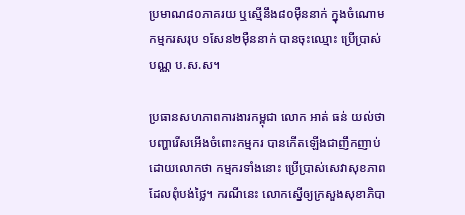ប្រមាណ៨០ភាគរយ ឬស្មើនឹង៨០ម៉ឺននាក់ ក្នុងចំណោមកម្មករសរុប ១សែន២ម៉ឺននាក់ បានចុះឈ្មោះ ប្រើប្រាស់ បណ្ណ ប.ស.ស។

ប្រធានសហភាពការងារកម្ពុជា លោក អាត់ ធន់ យល់ថា បញ្ហារើសអើងចំពោះកម្មករ បានកើតឡើងជាញឹកញាប់ ដោយលោកថា កម្មករទាំងនោះ ប្រើប្រាស់សេវាសុខភាព ដែលពុំបង់ថ្លៃ។ ករណីនេះ លោកស្នើឲ្យក្រសួងសុខាភិបា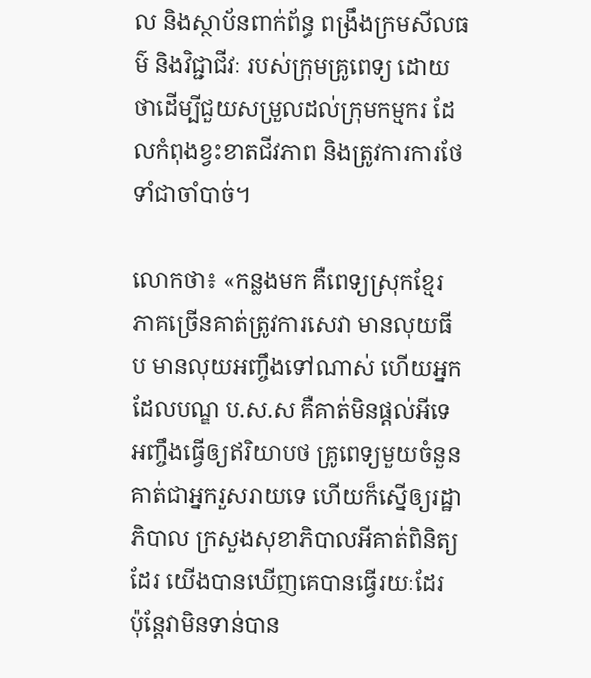ល និងស្ថាប័នពាក់ព័ន្ធ ពង្រឹងក្រមសីលធម៌ និងវិជ្ជាជីវៈ របស់ក្រុមគ្រូពេទ្យ ដោយថាដើម្បីជួយសម្រួលដល់ក្រុមកម្មករ ដែលកំពុងខ្វះខាតជីវភាព និងត្រូវការការថែទាំជាចាំបាច់។

លោកថា៖ «កន្លងមក គឺពេទ្យស្រុកខ្មែរ ភាគច្រើនគាត់ត្រូវការសេវា មានលុយធីប មានលុយអញ្ចឹងទៅណាស់ ហើយអ្នកដែលបណ្ឌ ប.ស.ស គឺគាត់មិនផ្ដល់អីទេ អញ្ចឹងធ្វើឲ្យឥរិយាបថ គ្រូពេទ្យមួយចំនួន គាត់ជាអ្នករួសរាយទេ ហើយក៏ស្នើឲ្យរដ្ឋាភិបាល ក្រសួងសុខាភិបាលអីគាត់ពិនិត្យដែរ យើងបានឃើញគេបានធ្វើរយៈដែរ ប៉ុន្ដែវាមិនទាន់បាន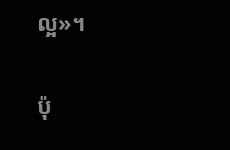ល្អ»។

ប៉ុ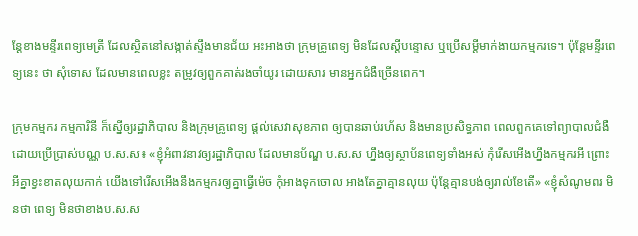ន្ដែខាងមន្ទីរពេទ្យមេត្រី ដែលស្ថិតនៅសង្កាត់ស្ទឹងមានជ័យ អះអាងថា ក្រុមគ្រូពេទ្យ មិនដែលស្ដីបន្ទោស ឬប្រើសម្ដីមាក់ងាយកម្មករទេ។ ប៉ុន្ដែមន្ទីរពេទ្យនេះ ថា សុំទោស ដែលមានពេលខ្លះ តម្រូវឲ្យពួកគាត់រងចាំយូរ ដោយសារ មានអ្នកជំងឺច្រើនពេក។

ក្រុមកម្មករ កម្មការិនី ក៏ស្នើឲ្យរដ្ឋាភិបាល និងក្រុមគ្រូពេទ្យ ផ្ដល់សេវាសុខភាព ឲ្យបានឆាប់រហ័ស និងមានប្រសិទ្ធភាព ពេលពួកគេទៅព្យាបាលជំងឺ ដោយប្រើប្រាស់បណ្ណ ប.ស.ស៖ «ខ្ញុំអំពាវនាវឲ្យរដ្ឋាភិបាល ដែលមានប័ណ្ឌ ប.ស.ស ហ្នឹងឲ្យស្ថាប័នពេទ្យទាំងអស់ កុំរើសអើងហ្នឹងកម្មករអី ព្រោះអីគ្នាខ្វះខាតលុយកាក់ យើងទៅរើសអើងនឹងកម្មករឲ្យគ្នាធ្វើម៉េច កុំអាងទុកចោល អាងតែគ្នាគ្មានលុយ ប៉ុន្ដែគ្មានបង់ឲ្យរាល់ខែតើ» «ខ្ញុំសំណូមពរ មិនថា ពេទ្យ មិនថាខាងប.ស.ស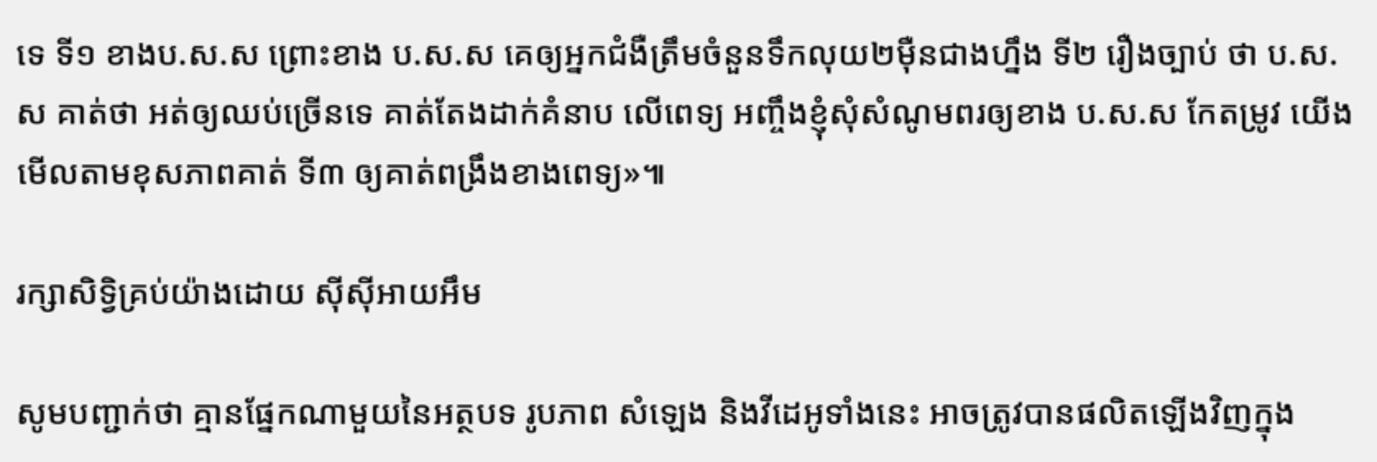ទេ ទី១ ខាងប.ស.ស ព្រោះខាង ប.ស.ស គេឲ្យអ្នកជំងឺត្រឹមចំនួនទឹកលុយ២ម៉ឺនជាងហ្នឹង ទី២ រឿងច្បាប់ ថា ប.ស.ស គាត់ថា អត់ឲ្យឈប់ច្រើនទេ គាត់តែងដាក់គំនាប លើពេទ្យ អញ្ចឹងខ្ញុំសុំសំណូមពរឲ្យខាង ប.ស.ស កែតម្រូវ យើងមើលតាមខុសភាពគាត់ ទី៣ ឲ្យគាត់ពង្រឹងខាងពេទ្យ»៕

រក្សាសិទ្វិគ្រប់យ៉ាងដោយ ស៊ីស៊ីអាយអឹម

សូមបញ្ជាក់ថា គ្មានផ្នែកណាមួយនៃអត្ថបទ រូបភាព សំឡេង និងវីដេអូទាំងនេះ អាចត្រូវបានផលិតឡើងវិញក្នុង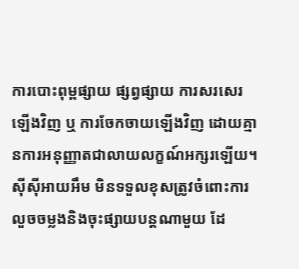ការបោះពុម្ពផ្សាយ ផ្សព្វផ្សាយ ការសរសេរឡើងវិញ ឬ ការចែកចាយឡើងវិញ ដោយគ្មានការអនុញ្ញាតជាលាយលក្ខណ៍អក្សរឡើយ។
ស៊ីស៊ីអាយអឹម មិនទទួលខុសត្រូវចំពោះការលួចចម្លងនិងចុះផ្សាយបន្តណាមួយ ដែ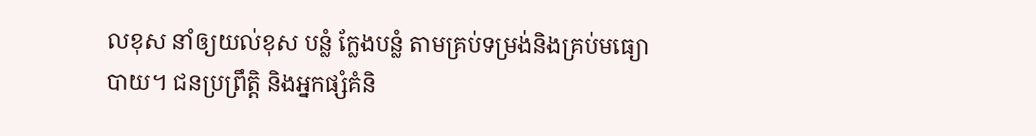លខុស នាំឲ្យយល់ខុស បន្លំ ក្លែងបន្លំ តាមគ្រប់ទម្រង់និងគ្រប់មធ្យោបាយ។ ជនប្រព្រឹត្តិ និងអ្នកផ្សំគំនិ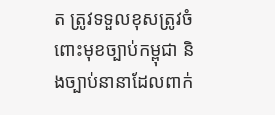ត ត្រូវទទួលខុសត្រូវចំពោះមុខច្បាប់កម្ពុជា និងច្បាប់នានាដែលពាក់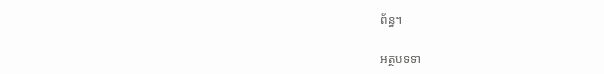ព័ន្ធ។

អត្ថបទទា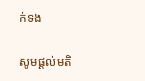ក់ទង

សូមផ្ដល់មតិ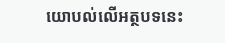យោបល់លើអត្ថបទនេះ